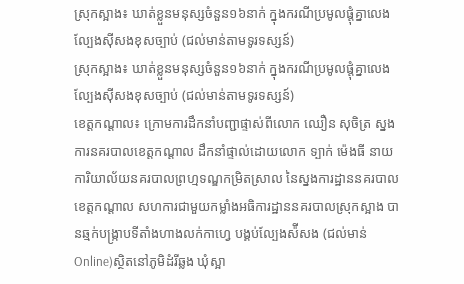ស្រុកស្អាង៖ ឃាត់ខ្លួនមនុស្សចំនួន១៦នាក់ ក្នុងករណីប្រមូលផ្តុំគ្នាលេងល្បែងស៊ីសងខុសច្បាប់ (ជល់មាន់តាមទូរទស្សន៍)
ស្រុកស្អាង៖ ឃាត់ខ្លួនមនុស្សចំនួន១៦នាក់ ក្នុងករណីប្រមូលផ្តុំគ្នាលេងល្បែងស៊ីសងខុសច្បាប់ (ជល់មាន់តាមទូរទស្សន៍)
ខេត្តកណ្ដាល៖ ក្រោមការដឹកនាំបញ្ជាផ្ទាស់ពីលោក ឈឿន សុចិត្រ ស្នងការនគរបាលខេត្តកណ្ដាល ដឹកនាំផ្ទាល់ដោយលោក ទ្បាក់ ម៉េងធី នាយការិយាល័យនគរបាលព្រហ្មទណ្ឌកម្រិតស្រាល នៃស្នងការដ្ឋាននគរបាលខេត្តកណ្តាល សហការជាមួយកម្លាំងអធិការដ្ឋាននគរបាលស្រុកស្អាង បានឆ្មក់បង្ក្រាបទីតាំងហាងលក់កាហ្វេ បង្គប់ល្បែងស៉ីសង (ជល់មាន់ Online)ស្ថិតនៅភូមិដំរីឆ្លង ឃុំស្អា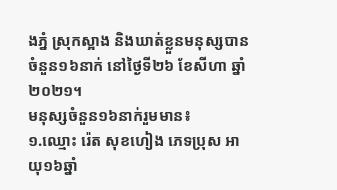ងភ្នំ ស្រុកស្អាង និងឃាត់ខ្លួនមនុស្សបានចំនួន១៦នាក់ នៅថ្ងៃទី២៦ ខែសីហា ឆ្នាំ២០២១។
មនុស្សចំនួន១៦នាក់រួមមាន៖
១.ឈ្មោះ រ៉េត សុខហៀង ភេទប្រុស អាយុ១៦ឆ្នាំ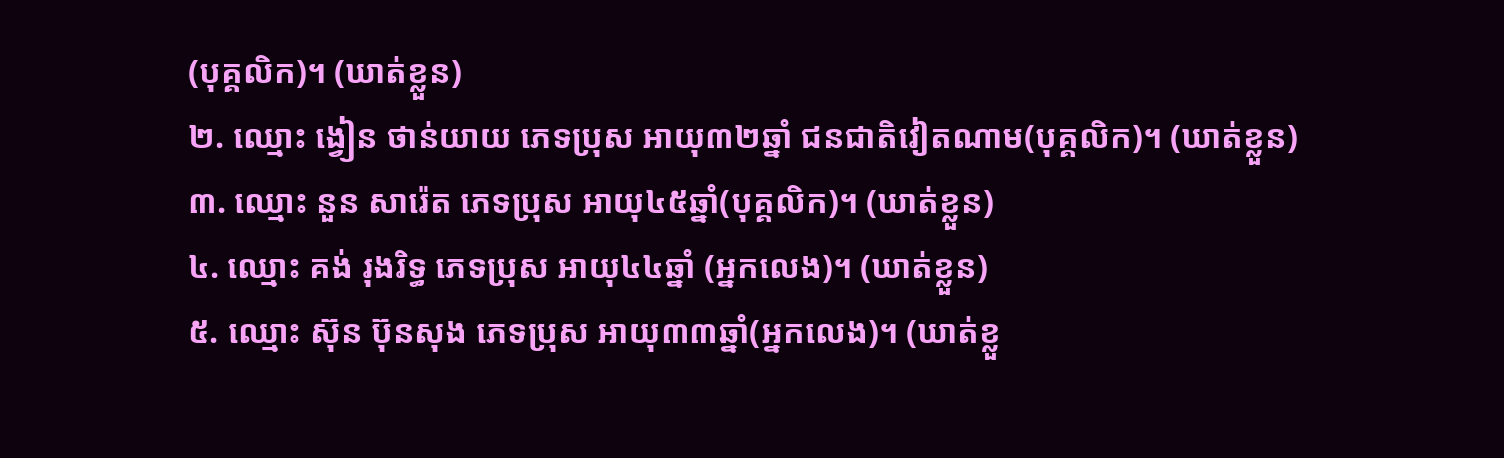(បុគ្គលិក)។ (ឃាត់ខ្លួន)
២. ឈ្មោះ ង្វៀន ថាន់យាយ ភេទប្រុស អាយុ៣២ឆ្នាំ ជនជាតិវៀតណាម(បុគ្គលិក)។ (ឃាត់ខ្លួន)
៣. ឈ្មោះ នួន សារ៉េត ភេទប្រុស អាយុ៤៥ឆ្នាំ(បុគ្គលិក)។ (ឃាត់ខ្លួន)
៤. ឈ្មោះ គង់ រុងរិទ្ធ ភេទប្រុស អាយុ៤៤ឆ្នាំ (អ្នកលេង)។ (ឃាត់ខ្លួន)
៥. ឈ្មោះ ស៊ុន ប៊ុនសុង ភេទប្រុស អាយុ៣៣ឆ្នាំ(អ្នកលេង)។ (ឃាត់ខ្លួ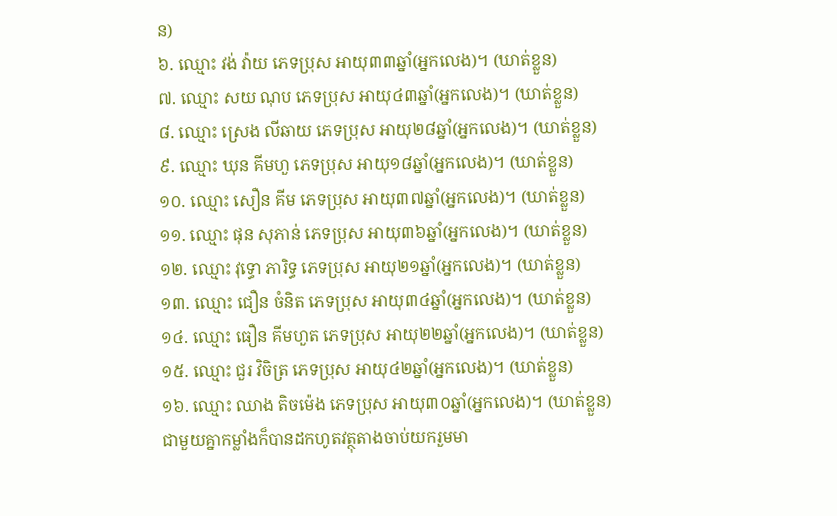ន)
៦. ឈ្មោះ វង់ វ៉ាយ ភេទប្រុស អាយុ៣៣ឆ្នាំ(អ្នកលេង)។ (ឃាត់ខ្លួន)
៧. ឈ្មោះ សយ ណុប ភេទប្រុស អាយុ៤៣ឆ្នាំ(អ្នកលេង)។ (ឃាត់ខ្លួន)
៨. ឈ្មោះ ស្រេង លីឆាយ ភេទប្រុស អាយុ២៨ឆ្នាំ(អ្នកលេង)។ (ឃាត់ខ្លួន)
៩. ឈ្មោះ ឃុន គីមហួ ភេទប្រុស អាយុ១៨ឆ្នាំ(អ្នកលេង)។ (ឃាត់ខ្លួន)
១០. ឈ្មោះ សឿន គីម ភេទប្រុស អាយុ៣៧ឆ្នាំ(អ្នកលេង)។ (ឃាត់ខ្លួន)
១១. ឈ្មោះ ផុន សុភាន់ ភេទប្រុស អាយុ៣៦ឆ្នាំ(អ្នកលេង)។ (ឃាត់ខ្លួន)
១២. ឈ្មោះ វុទ្ធោ ភារិទ្ធ ភេទប្រុស អាយុ២១ឆ្នាំ(អ្នកលេង)។ (ឃាត់ខ្លួន)
១៣. ឈ្មោះ ជឿន ចំនិត ភេទប្រុស អាយុ៣៤ឆ្នាំ(អ្នកលេង)។ (ឃាត់ខ្លួន)
១៤. ឈ្មោះ ធឿន គីមហួត ភេទប្រុស អាយុ២២ឆ្នាំ(អ្នកលេង)។ (ឃាត់ខ្លួន)
១៥. ឈ្មោះ ជួរ វិចិត្រ ភេទប្រុស អាយុ៤២ឆ្នាំ(អ្នកលេង)។ (ឃាត់ខ្លួន)
១៦. ឈ្មោះ ឈាង តិចម៉េង ភេទប្រុស អាយុ៣០ឆ្នាំ(អ្នកលេង)។ (ឃាត់ខ្លួន)
ជាមួយគ្នាកម្លាំងក៏បានដកហូតវត្ថុតាងចាប់យករួមមា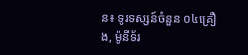ន៖ ទូរទស្សន៍ចំនួន ០៤គ្រឿង, ម៉ូនីទ័រ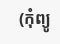(កុំព្យូ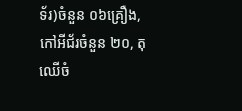ទ័រ)ចំនួន ០៦គ្រឿង, កៅអីជ័រចំនួន ២០, តុឈេីចំ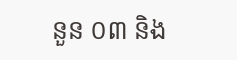នួន ០៣ និង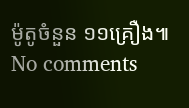ម៉ូតូចំនួន ១១គ្រឿង៕
No comments